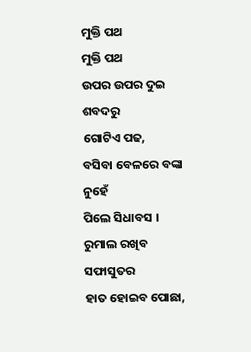ମୁକ୍ତି ପଥ
ମୁକ୍ତି ପଥ
ଉପର ଉପର ଦୁଇ ଶବଦରୁ
ଗୋଟିଏ ପଢ,
ବସିବା ବେଳରେ ବଙ୍କା ନୁହେଁ
ପିଲେ ସିଧାବସ ।
ରୁମାଲ ରଖିବ ସଫାସୁତର
ହାତ ହୋଇବ ପୋଛା,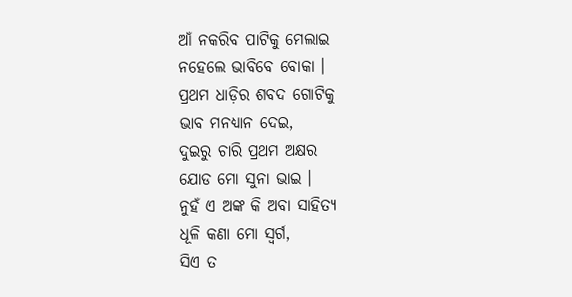ଆଁ ନକରିବ ପାଟିକୁ ମେଲାଇ
ନହେଲେ ଭାବିବେ ବୋକା ।
ପ୍ରଥମ ଧାଡ଼ିର ଶବଦ ଗୋଟିକୁ
ଭାବ ମନଧ୍ୟାନ ଦେଇ,
ଦୁଇରୁ ଚାରି ପ୍ରଥମ ଅକ୍ଷର
ଯୋଡ ମୋ ସୁନା ଭାଇ ।
ନୁହଁ ଏ ଅଙ୍କ କି ଅବା ସାହିତ୍ୟ
ଧୂଳି କଣା ମୋ ସ୍ୱର୍ଗ,
ସିଏ ତ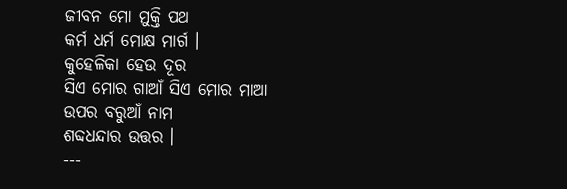ଜୀବନ ମୋ ମୁକ୍ତି ପଥ
କର୍ମ ଧର୍ମ ମୋକ୍ଷ ମାର୍ଗ ।
କୁହେଳିକା ହେଉ ଦୂର
ସିଏ ମୋର ଗାଆଁ ସିଏ ମୋର ମାଆ
ଉପର ବରୁଆଁ ନାମ
ଶବ୍ଦଧନ୍ଦାର ଉତ୍ତର ।
---